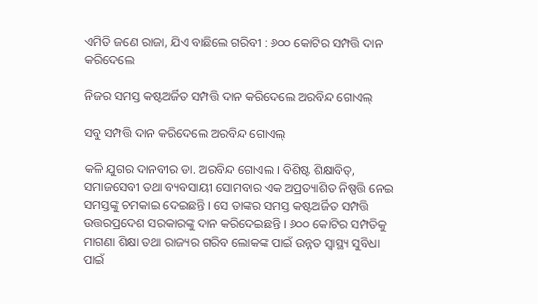ଏମିତି ଜଣେ ରାଜା, ଯିଏ ବାଛିଲେ ଗରିବୀ : ୬୦୦ କୋଟିର ସମ୍ପତ୍ତି ଦାନ କରିଦେଲେ

ନିଜର ସମସ୍ତ କଷ୍ଟଅର୍ଜିତ ସମ୍ପତ୍ତି ଦାନ କରିଦେଲେ ଅରବିନ୍ଦ ଗୋଏଲ୍

ସବୁ ସମ୍ପତ୍ତି ଦାନ କରିଦେଲେ ଅରବିନ୍ଦ ଗୋଏଲ୍

କଳି ଯୁଗର ଦାନବୀର ଡା. ଅରବିନ୍ଦ ଗୋଏଲ । ବିଶିଷ୍ଟ ଶିକ୍ଷାବିତ୍, ସମାଜସେବୀ ତଥା ବ୍ୟବସାୟୀ ସୋମବାର ଏକ ଅପ୍ରତ୍ୟାଶିତ ନିଷ୍ପତ୍ତି ନେଇ ସମସ୍ତଙ୍କୁ ଚମକାଇ ଦେଇଛନ୍ତି । ସେ ତାଙ୍କର ସମସ୍ତ କଷ୍ଟଅର୍ଜିତ ସମ୍ପତ୍ତି ଉତ୍ତରପ୍ରଦେଶ ସରକାରଙ୍କୁ ଦାନ କରିଦେଇଛନ୍ତି । ୬୦୦ କୋଟିର ସମ୍ପତିକୁ ମାଗଣା ଶିକ୍ଷା ତଥା ରାଜ୍ୟର ଗରିବ ଲୋକଙ୍କ ପାଇଁ ଉନ୍ନତ ସ୍ୱାସ୍ଥ୍ୟ ସୁବିଧା ପାଇଁ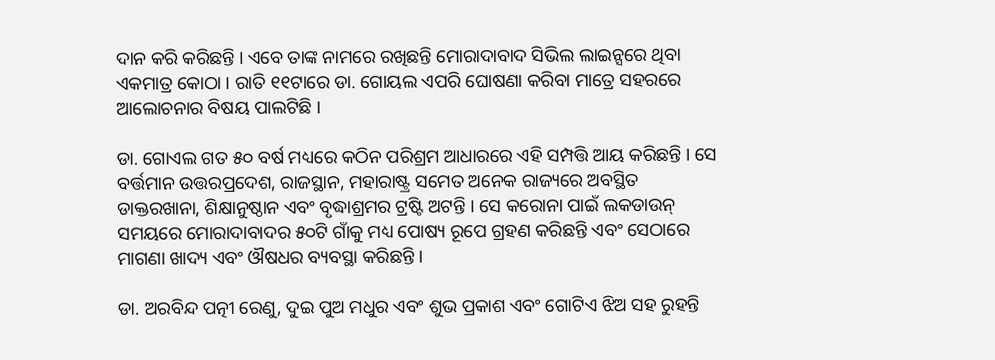ଦାନ କରି କରିଛନ୍ତି । ଏବେ ତାଙ୍କ ନାମରେ ରଖିଛନ୍ତି ମୋରାଦାବାଦ ସିଭିଲ ଲାଇନ୍ସରେ ଥିବା ଏକମାତ୍ର କୋଠା । ରାତି ୧୧ଟାରେ ଡା. ଗୋୟଲ ଏପରି ଘୋଷଣା କରିବା ମାତ୍ରେ ସହରରେ ଆଲୋଚନାର ବିଷୟ ପାଲଟିଛି ।

ଡା. ଗୋଏଲ ଗତ ୫୦ ବର୍ଷ ମଧ୍ୟରେ କଠିନ ପରିଶ୍ରମ ଆଧାରରେ ଏହି ସମ୍ପତ୍ତି ଆୟ କରିଛନ୍ତି । ସେ ବର୍ତ୍ତମାନ ଉତ୍ତରପ୍ରଦେଶ, ରାଜସ୍ଥାନ, ମହାରାଷ୍ଟ୍ର ସମେତ ଅନେକ ରାଜ୍ୟରେ ଅବସ୍ଥିତ ଡାକ୍ତରଖାନା, ଶିକ୍ଷାନୁଷ୍ଠାନ ଏବଂ ବୃଦ୍ଧାଶ୍ରମର ଟ୍ରଷ୍ଟି ଅଟନ୍ତି । ସେ କରୋନା ପାଇଁ ଲକଡାଉନ୍ ସମୟରେ ମୋରାଦାବାଦର ୫୦ଟି ଗାଁକୁ ମଧ୍ୟ ପୋଷ୍ୟ ରୂପେ ଗ୍ରହଣ କରିଛନ୍ତି ଏବଂ ସେଠାରେ ମାଗଣା ଖାଦ୍ୟ ଏବଂ ଔଷଧର ବ୍ୟବସ୍ଥା କରିଛନ୍ତି ।

ଡା. ଅରବିନ୍ଦ ପତ୍ନୀ ରେଣୁ, ଦୁଇ ପୁଅ ମଧୁର ଏବଂ ଶୁଭ ପ୍ରକାଶ ଏବଂ ଗୋଟିଏ ଝିଅ ସହ ରୁହନ୍ତି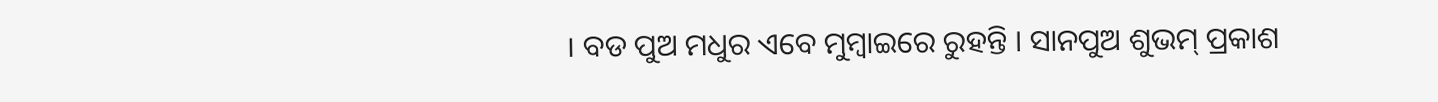। ବଡ ପୁଅ ମଧୁର ଏବେ ମୁମ୍ବାଇରେ ରୁହନ୍ତି । ସାନପୁଅ ଶୁଭମ୍ ପ୍ରକାଶ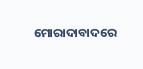ମୋରାଦାବାଦରେ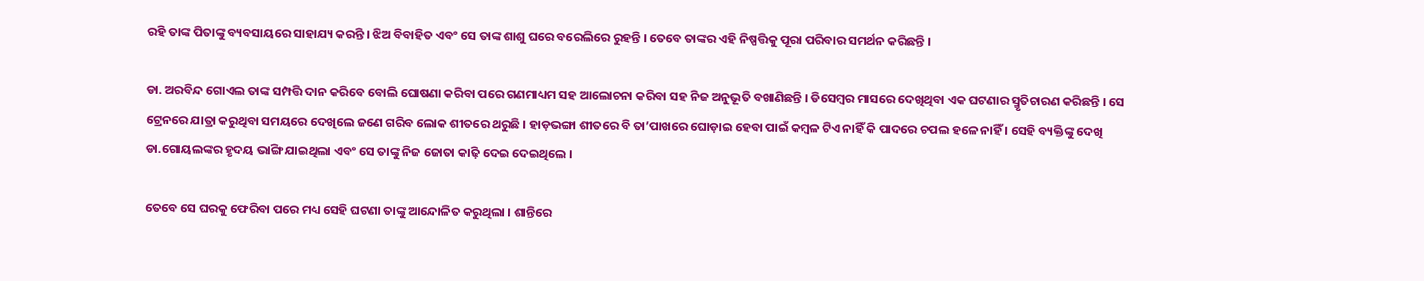ରହି ତାଙ୍କ ପିତାଙ୍କୁ ବ୍ୟବସାୟରେ ସାହାଯ୍ୟ କରନ୍ତି । ଝିଅ ବିବାହିତ ଏବଂ ସେ ତାଙ୍କ ଶାଶୁ ଘରେ ବରେଲିରେ ରୁହନ୍ତି । ତେବେ ତାଙ୍କର ଏହି ନିଷ୍ପତ୍ତିକୁ ପୂରା ପରିବାର ସମର୍ଥନ କରିଛନ୍ତି ।

ଡା. ଅରବିନ୍ଦ ଗୋଏଲ ତାଙ୍କ ସମ୍ପତ୍ତି ଦାନ କରିବେ ବୋଲି ଘୋଷଣା କରିବା ପରେ ଗଣମାଧ୍ୟମ ସହ ଆଲୋଚନା କରିବା ସହ ନିଜ ଅନୁଭୂତି ବଖାଣିଛନ୍ତି । ଡିସେମ୍ବର ମାସରେ ଦେଖିଥିବା ଏକ ଘଟଣାର ସ୍ମୃତିଚାରଣ କରିଛନ୍ତି । ସେ ଟ୍ରେନରେ ଯାତ୍ରା କରୁଥିବା ସମୟରେ ଦେଖିଲେ ଜଣେ ଗରିବ ଲୋକ ଶୀତରେ ଥରୁଛି । ହାଡ଼ଭଙ୍ଗା ଶୀତରେ ବି ତା’ପାଖରେ ଘୋଡ଼ାଇ ହେବା ପାଇଁ କମ୍ବଳ ଟିଏ ନାହିଁ କି ପାଦରେ ଚପଲ ହଳେ ନାହିଁ । ସେହି ବ୍ୟକ୍ତିଙ୍କୁ ଦେଖି ଡା.ଗୋୟଲଙ୍କର ହୃଦୟ ଭାଙ୍ଗି ଯାଇଥିଲା ଏବଂ ସେ ତାଙ୍କୁ ନିଜ ଜୋତା କାଢ଼ି ଦେଇ ଦେଇଥିଲେ ।

ତେବେ ସେ ଘରକୁ ଫେରିବା ପରେ ମଧ୍ୟ ସେହି ଘଟଣା ତାଙ୍କୁ ଆନ୍ଦୋଳିତ କରୁଥିଲା । ଶାନ୍ତିରେ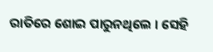ରାତିରେ ଶୋଇ ପାରୁନଥିଲେ । ସେହି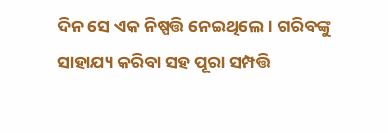ଦିନ ସେ ଏକ ନିଷ୍ପତ୍ତି ନେଇଥିଲେ । ଗରିବଙ୍କୁ ସାହାଯ୍ୟ କରିବା ସହ ପୂରା ସମ୍ପତ୍ତି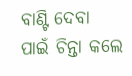ବାଣ୍ଟି ଦେବା ପାଇଁ ଚିନ୍ତା କଲେ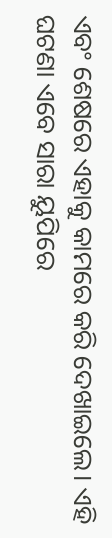ଏବଂ ଶେଷରେ ଏହାକୁ କାମରେ କରି ଦେଖାଇଲେ। ଏହି ଘଟଣା ଏବେ ସାରା ୟୁପିରେ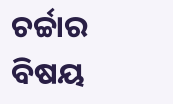ଚର୍ଚ୍ଚାର ବିଷୟ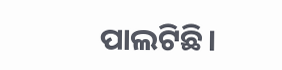ପାଲଟିଛି।